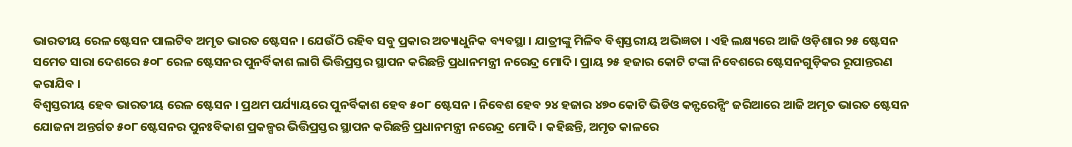ଭାରତୀୟ ରେଳ ଷ୍ଟେସନ ପାଲଟିବ ଅମୃତ ଭାରତ ଷ୍ଟେସନ । ଯେଉଁଠି ରହିବ ସବୁ ପ୍ରକାର ଅତ୍ୟାଧୁନିକ ବ୍ୟବସ୍ଥା । ଯାତ୍ରୀଙ୍କୁ ମିଳିବ ବିଶ୍ୱସ୍ତରୀୟ ଅଭିଜ୍ଞତା । ଏହି ଲକ୍ଷ୍ୟରେ ଆଜି ଓଡ଼ିଶାର ୨୫ ଷ୍ଟେସନ ସମେତ ସାରା ଦେଶରେ ୫୦୮ ରେଳ ଷ୍ଟେସନର ପୁନର୍ବିକାଶ ଲାଗି ଭିତ୍ତିପ୍ରସ୍ତର ସ୍ଥାପନ କରିଛନ୍ତି ପ୍ରଧାନମନ୍ତ୍ରୀ ନରେନ୍ଦ୍ର ମୋଦି । ପ୍ରାୟ ୨୫ ହଜାର କୋଟି ଟଙ୍କା ନିବେଶରେ ଷ୍ଟେସନଗୁଡ଼ିକର ରୂପାନ୍ତରଣ କରାଯିବ ।
ବିଶ୍ୱସ୍ତରୀୟ ହେବ ଭାରତୀୟ ରେଳ ଷ୍ଟେସନ । ପ୍ରଥମ ପର୍ଯ୍ୟାୟରେ ପୁନର୍ବିକାଶ ହେବ ୫୦୮ ଷ୍ଟେସନ । ନିବେଶ ହେବ ୨୪ ହଜାର ୪୭୦ କୋଟି ଭିଡିଓ କନ୍ଫରେନ୍ସିଂ ଜରିଆରେ ଆଜି ଅମୃତ ଭାରତ ଷ୍ଟେସନ ଯୋଜନା ଅନ୍ତର୍ଗତ ୫୦୮ ଷ୍ଟେସନର ପୁନଃବିକାଶ ପ୍ରକଳ୍ପର ଭିତ୍ତିପ୍ରସ୍ତର ସ୍ଥାପନ କରିଛନ୍ତି ପ୍ରଧାନମନ୍ତ୍ରୀ ନରେନ୍ଦ୍ର ମୋଦି । କହିଛନ୍ତି, ଅମୃତ କାଳରେ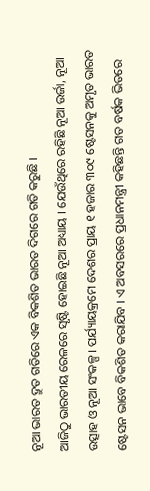ନୂଆ ଭାରତ ଦ୍ରୁତ ଗତିରେ ଏକ ବିକଶିତ ଭାରତ ଦିଗରେ ଗତି କରୁଛି ।
ଆଜିଠୁ ଭାରତୀୟ ରେଳରେ ସୃଷ୍ଟି ହୋଇଛି ନୂଆ ଅଧ୍ୟାୟ । ଯେଉଁଥିରେ ରହିଛି ନୂଆ ଉର୍ଜା, ନୂଆ ଉତ୍ସାହ ଓ ନୂଆ ସଂକଳ୍ପ । ପର୍ଯ୍ୟାୟକ୍ରମେ ଦେଶର ପ୍ରାୟ ୧ ହଜାର ୩୦୯ ଷ୍ଟେସନକୁ ଅମୃତ ଭାରତ ଷ୍ଟେସନ ଭାବେ ବିକଶିତ କରାଯିବ । ଏ ଅବସରରେ ପ୍ରଧାନମନ୍ତ୍ରୀ କହିଛନ୍ତି ଗତ ବର୍ଷକ ଭିତରେ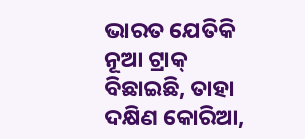ଭାରତ ଯେତିକି ନୂଆ ଟ୍ରାକ୍ ବିଛାଇଛି, ତାହା ଦକ୍ଷିଣ କୋରିଆ,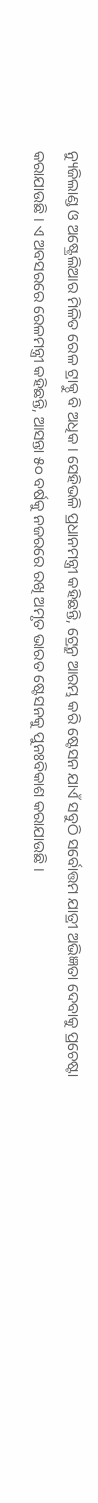ନ୍ୟୁଜିଲାଣ୍ଡ ଓ ଅଷ୍ଟ୍ରେଲିଆର ମିଳିତ ରେଳ ଟ୍ରାକ୍ଠୁ ବି ଅଧିକ । ସେହିଭଳି ପ୍ରଧାନମନ୍ତ୍ରୀ କହିଛନ୍ତି, ଟ୍ରେନ୍ରୁ ଆରମ୍ଭ କରି ଷ୍ଟେସନ ଯାଏଁ ସବୁଠି ସର୍ବୋତ୍ତମ ଯାତ୍ରୀ ଅଭିଜ୍ଞତା ଦେବାକୁ ପ୍ରଚେଷ୍ଟା କରାଯାଉଛି । ଏ ଅବସରରେ ରେଳମନ୍ତ୍ରୀ କହିଛନ୍ତି, ଆସନ୍ତା ୫୦ ବର୍ଷକୁ ନଜରରେ ରଖି ଅମୃତ ଭାରତ ଷ୍ଟେସନକୁ ପୁନଃବିକାଶ କରାଯାଉଛି ।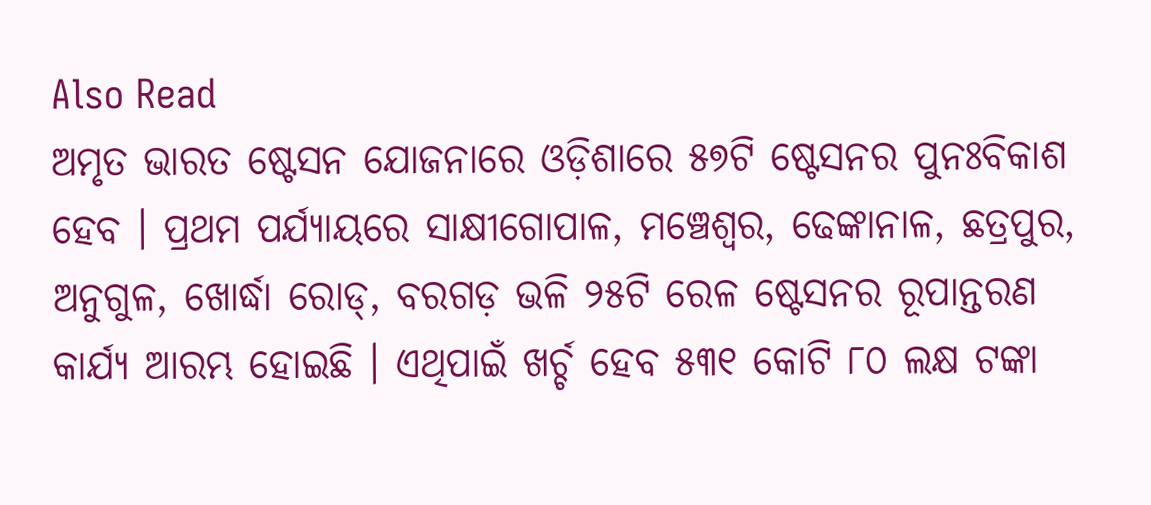Also Read
ଅମୃତ ଭାରତ ଷ୍ଟେସନ ଯୋଜନାରେ ଓଡ଼ିଶାରେ ୫୭ଟି ଷ୍ଟେସନର ପୁନଃବିକାଶ ହେବ । ପ୍ରଥମ ପର୍ଯ୍ୟାୟରେ ସାକ୍ଷୀଗୋପାଳ, ମଞ୍ଚେଶ୍ୱର, ଢେଙ୍କାନାଳ, ଛତ୍ରପୁର, ଅନୁଗୁଳ, ଖୋର୍ଦ୍ଧା ରୋଡ୍, ବରଗଡ଼ ଭଳି ୨୫ଟି ରେଳ ଷ୍ଟେସନର ରୂପାନ୍ତରଣ କାର୍ଯ୍ୟ ଆରମ୍ଭ ହୋଇଛି । ଏଥିପାଇଁ ଖର୍ଚ୍ଚ ହେବ ୫୩୧ କୋଟି ୮୦ ଲକ୍ଷ ଟଙ୍କା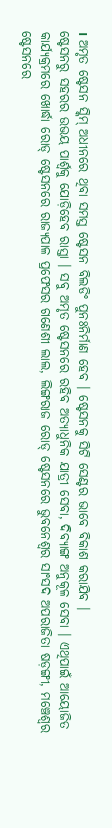। ଅମୃତ ଷ୍ଟେସନ ସ୍କିମ୍ ଅଧୀନରେ ଥିବା ସମସ୍ତ ଷ୍ଟେସନ ବିଲଡିଂ ପୁନଃନିର୍ମାଣ ହେବ । ଷ୍ଟେସନକୁ ସିଟି ସେଣ୍ଟର ଭାବେ ବିକାଶ କରାଯିବ ।
ଷ୍ଟେସନରୁ ସହରର ଉଭୟ ପାର୍ଶ୍ଵକୁ ଯୋଡ଼ିହେବ ରାସ୍ତା । ସବୁ ଅମୃତ ଷ୍ଟେସନରେ ରହିବ ଅତ୍ୟାଧୁନିକ ଯାତ୍ରୀ ସେବା, ଦିବ୍ୟାଙ୍ଗ ଅନୁକୂଳ ସେବା । ଏଥିପାଇଁ ଆୟୋଜିତ କାର୍ଯ୍ୟକ୍ରମରେ ଖୋର୍ଦ୍ଧା ରୋଡ୍ ଷ୍ଟେସନରେ ରାଜ୍ୟପାଳ ପ୍ରଫେସର ଗଣେଶୀ ଲାଲ, ଲିଙ୍ଗରାଜ ରୋଡ୍ ଷ୍ଟେସନରେ ଭୁବନେଶ୍ୱର ସାଂସଦ ଅପରାଜିତା ଷଡ଼ଙ୍ଗୀ, ମଞ୍ଚେଶ୍ୱର ଷ୍ଟେସନରେ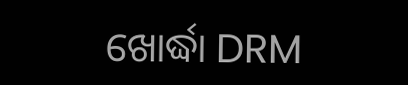ଖୋର୍ଦ୍ଧା DRM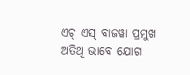ଏଚ୍ ଏସ୍ ବାଜୱା ପ୍ରମୁଖ ଅତିଥି ଭାବେ ଯୋଗ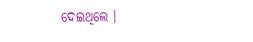ଦେଇଥିଲେ ।